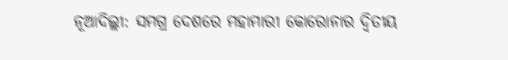ନୂଆଦିଲ୍ଲୀ: ସମଗ୍ର ଦେଶରେ ମହାମାରୀ କୋରୋନାର ଦ୍ବିତୀୟ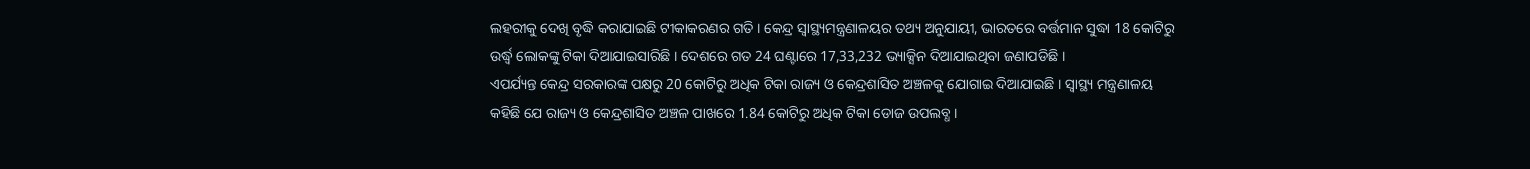ଲହରୀକୁ ଦେଖି ବୃଦ୍ଧି କରାଯାଇଛି ଟୀକାକରଣର ଗତି । କେନ୍ଦ୍ର ସ୍ବାସ୍ଥ୍ୟମନ୍ତ୍ରଣାଳୟର ତଥ୍ୟ ଅନୁଯାୟୀ, ଭାରତରେ ବର୍ତ୍ତମାନ ସୁଦ୍ଧା 18 କୋଟିରୁ ଉର୍ଦ୍ଧ୍ବ ଲୋକଙ୍କୁ ଟିକା ଦିଆଯାଇସାରିଛି । ଦେଶରେ ଗତ 24 ଘଣ୍ଟାରେ 17,33,232 ଭ୍ୟାକ୍ସିନ ଦିଆଯାଇଥିବା ଜଣାପଡିଛି ।
ଏପର୍ଯ୍ୟନ୍ତ କେନ୍ଦ୍ର ସରକାରଙ୍କ ପକ୍ଷରୁ 20 କୋଟିରୁ ଅଧିକ ଟିକା ରାଜ୍ୟ ଓ କେନ୍ଦ୍ରଶାସିତ ଅଞ୍ଚଳକୁ ଯୋଗାଇ ଦିଆଯାଇଛି । ସ୍ବାସ୍ଥ୍ୟ ମନ୍ତ୍ରଣାଳୟ କହିଛି ଯେ ରାଜ୍ୟ ଓ କେନ୍ଦ୍ରଶାସିତ ଅଞ୍ଚଳ ପାଖରେ 1.84 କୋଟିରୁ ଅଧିକ ଟିକା ଡୋଜ ଉପଲବ୍ଧ ।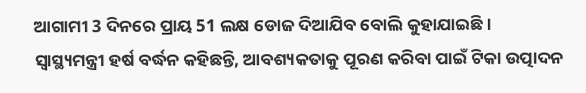ଆଗାମୀ 3 ଦିନରେ ପ୍ରାୟ 51 ଲକ୍ଷ ଡୋଜ ଦିଆଯିବ ବୋଲି କୁହାଯାଇଛି ।
ସ୍ବାସ୍ଥ୍ୟମନ୍ତ୍ରୀ ହର୍ଷ ବର୍ଦ୍ଧନ କହିଛନ୍ତି, ଆବଶ୍ୟକତାକୁ ପୂରଣ କରିବା ପାଇଁ ଟିକା ଉତ୍ପାଦନ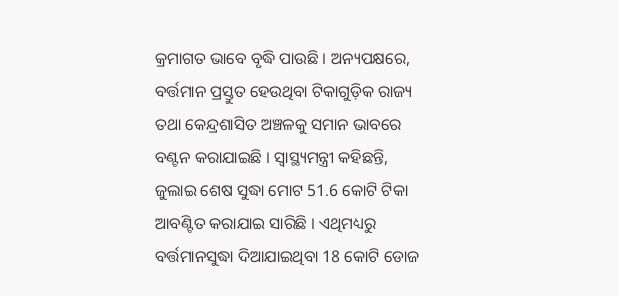କ୍ରମାଗତ ଭାବେ ବୃଦ୍ଧି ପାଉଛି । ଅନ୍ୟପକ୍ଷରେ, ବର୍ତ୍ତମାନ ପ୍ରସ୍ତୁତ ହେଉଥିବା ଟିକାଗୁଡ଼ିକ ରାଜ୍ୟ ତଥା କେନ୍ଦ୍ରଶାସିତ ଅଞ୍ଚଳକୁ ସମାନ ଭାବରେ ବଣ୍ଟନ କରାଯାଇଛି । ସ୍ବାସ୍ଥ୍ୟମନ୍ତ୍ରୀ କହିଛନ୍ତି, ଜୁଲାଇ ଶେଷ ସୁଦ୍ଧା ମୋଟ 51.6 କୋଟି ଟିକା ଆବଣ୍ଟିତ କରାଯାଇ ସାରିଛି । ଏଥିମଧ୍ୟରୁ ବର୍ତ୍ତମାନସୁଦ୍ଧା ଦିଆଯାଇଥିବା 18 କୋଟି ଡୋଜ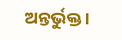ଅନ୍ତର୍ଭୁକ୍ତ ।